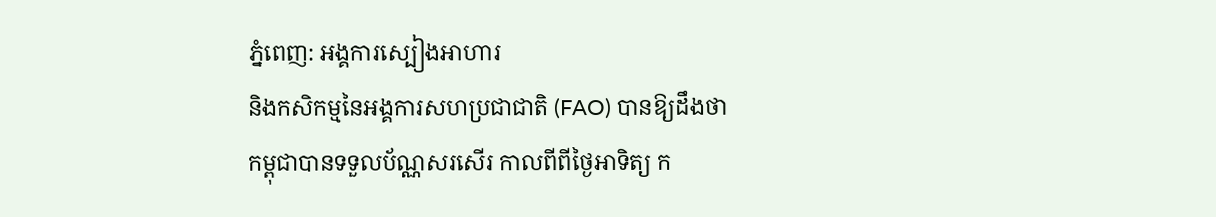ភ្នំពេញ: អង្គការស្បៀងអាហារ
និងកសិកម្មនៃអង្គការសហប្រជាជាតិ (FAO) បានឱ្យដឹងថា
កម្ពុជាបានទទួលប័ណ្ណសរសើរ កាលពីពីថ្ងៃអាទិត្យ ក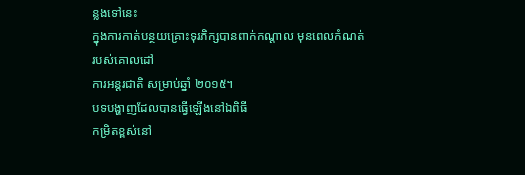ន្លងទៅនេះ
ក្នុងការកាត់បន្ថយគ្រោះទុរភិក្សបានពាក់កណ្តាល មុនពេលកំណត់ របស់គោលដៅ
ការអន្ដរជាតិ សម្រាប់ឆ្នាំ ២០១៥។
បទបង្ហាញដែលបានធ្វើឡើងនៅឯពិធី
កម្រិតខ្ពស់នៅ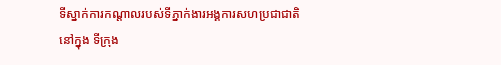ទីស្នាក់ការកណ្តាលរបស់ទីភ្នាក់ងារអង្គការសហប្រជាជាតិ
នៅក្នុង ទីក្រុង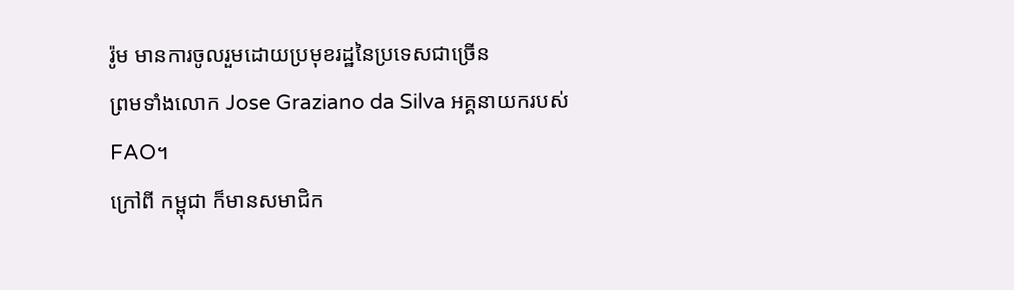រ៉ូម មានការចូលរួមដោយប្រមុខរដ្ឋនៃប្រទេសជាច្រើន
ព្រមទាំងលោក Jose Graziano da Silva អគ្គនាយករបស់FAO។
ក្រៅពី កម្ពុជា ក៏មានសមាជិក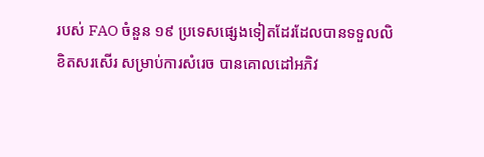របស់ FAO ចំនួន ១៩ ប្រទេសផ្សេងទៀតដែរដែលបានទទួលលិខិតសរសើរ សម្រាប់ការសំរេច បានគោលដៅអភិវ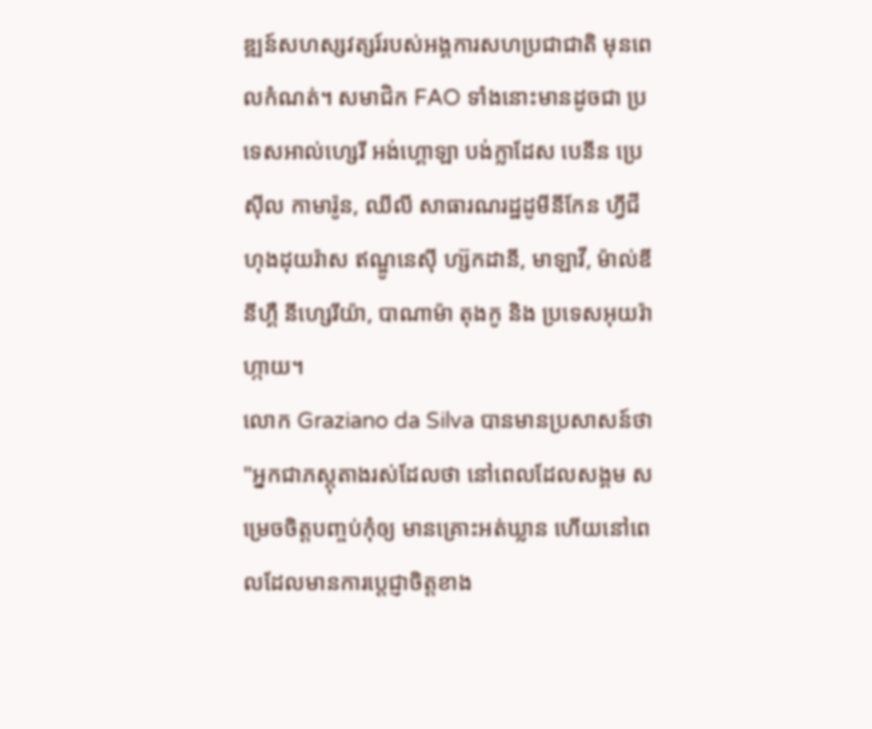ឌ្ឍន៍សហស្សវត្សរ៍របស់អង្គការសហប្រជាជាតិ មុនពេលកំណត់។ សមាជិក FAO ទាំងនោះមានដូចជា ប្រទេសអាល់ហ្សេរី អង់ហ្គោឡា បង់ក្លាដែស បេនីន ប្រេស៊ីល កាមារ៉ូន, ឈីលី សាធារណរដ្ឋដូមីនីកែន ហ្វីជី ហុងដុយរ៉ាស ឥណ្ឌូនេស៊ី ហ្ស៊កដានី, មាឡាវី, ម៉ាល់ឌី នីហ្គឺ នីហ្សេរីយ៉ា, បាណាម៉ា តុងកូ និង ប្រទេសអុយរ៉ាហ្កាយ។
លោក Graziano da Silva បានមានប្រសាសន៍ថា "អ្នកជាភស្តុតាងរស់ដែលថា នៅពេលដែលសង្គម សម្រេចចិត្តបញ្ចប់កុំឲ្យ មានគ្រោះអត់ឃ្លាន ហើយនៅពេលដែលមានការប្តេជ្ញាចិត្តខាង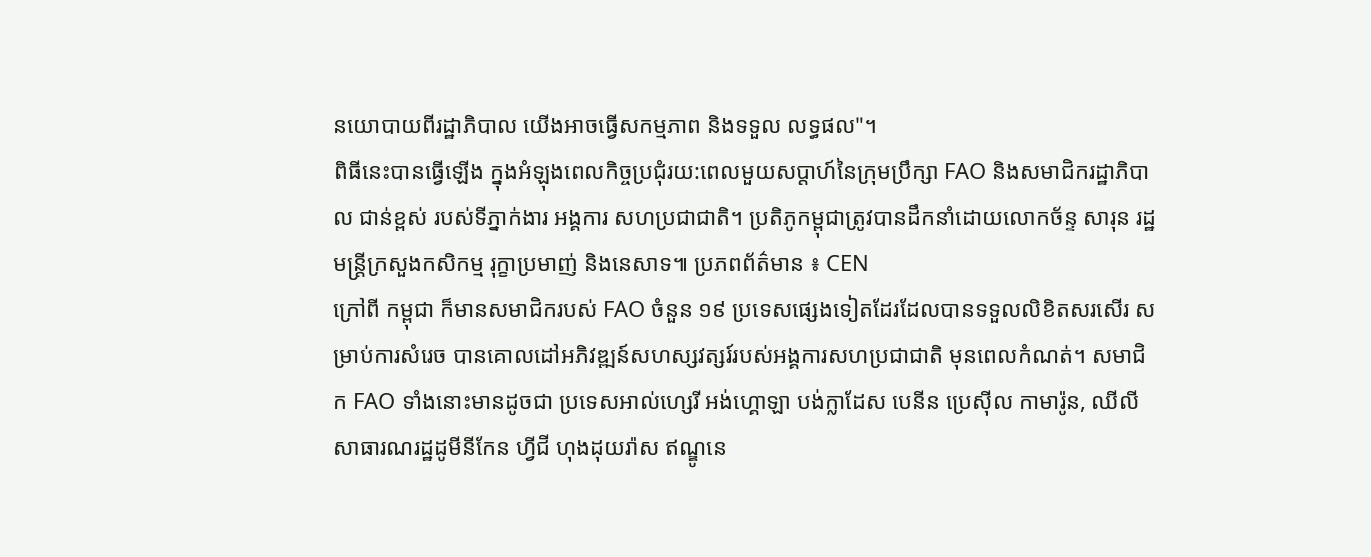នយោបាយពីរដ្ឋាភិបាល យើងអាចធ្វើសកម្មភាព និងទទួល លទ្ធផល"។
ពិធីនេះបានធ្វើឡើង ក្នុងអំឡុងពេលកិច្ចប្រជុំរយ:ពេលមួយសប្តាហ៍នៃក្រុមប្រឹក្សា FAO និងសមាជិករដ្ឋាភិបាល ជាន់ខ្ពស់ របស់ទីភ្នាក់ងារ អង្គការ សហប្រជាជាតិ។ ប្រតិភូកម្ពុជាត្រូវបានដឹកនាំដោយលោកច័ន្ទ សារុន រដ្ឋមន្ត្រីក្រសួងកសិកម្ម រុក្ខាប្រមាញ់ និងនេសាទ៕ ប្រភពព័ត៌មាន ៖ CEN
ក្រៅពី កម្ពុជា ក៏មានសមាជិករបស់ FAO ចំនួន ១៩ ប្រទេសផ្សេងទៀតដែរដែលបានទទួលលិខិតសរសើរ សម្រាប់ការសំរេច បានគោលដៅអភិវឌ្ឍន៍សហស្សវត្សរ៍របស់អង្គការសហប្រជាជាតិ មុនពេលកំណត់។ សមាជិក FAO ទាំងនោះមានដូចជា ប្រទេសអាល់ហ្សេរី អង់ហ្គោឡា បង់ក្លាដែស បេនីន ប្រេស៊ីល កាមារ៉ូន, ឈីលី សាធារណរដ្ឋដូមីនីកែន ហ្វីជី ហុងដុយរ៉ាស ឥណ្ឌូនេ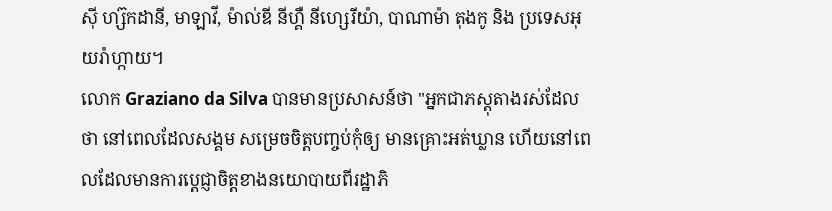ស៊ី ហ្ស៊កដានី, មាឡាវី, ម៉ាល់ឌី នីហ្គឺ នីហ្សេរីយ៉ា, បាណាម៉ា តុងកូ និង ប្រទេសអុយរ៉ាហ្កាយ។
លោក Graziano da Silva បានមានប្រសាសន៍ថា "អ្នកជាភស្តុតាងរស់ដែលថា នៅពេលដែលសង្គម សម្រេចចិត្តបញ្ចប់កុំឲ្យ មានគ្រោះអត់ឃ្លាន ហើយនៅពេលដែលមានការប្តេជ្ញាចិត្តខាងនយោបាយពីរដ្ឋាភិ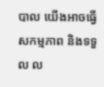បាល យើងអាចធ្វើសកម្មភាព និងទទួល ល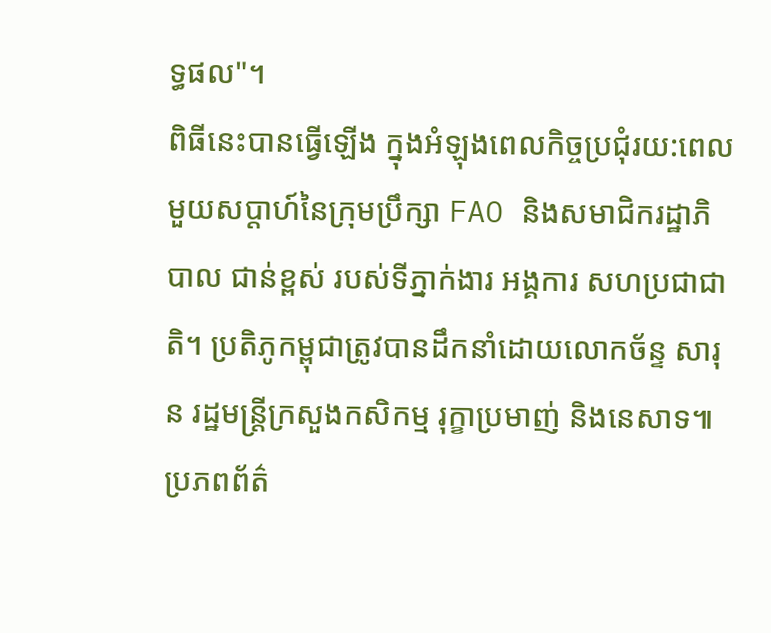ទ្ធផល"។
ពិធីនេះបានធ្វើឡើង ក្នុងអំឡុងពេលកិច្ចប្រជុំរយ:ពេលមួយសប្តាហ៍នៃក្រុមប្រឹក្សា FAO និងសមាជិករដ្ឋាភិបាល ជាន់ខ្ពស់ របស់ទីភ្នាក់ងារ អង្គការ សហប្រជាជាតិ។ ប្រតិភូកម្ពុជាត្រូវបានដឹកនាំដោយលោកច័ន្ទ សារុន រដ្ឋមន្ត្រីក្រសួងកសិកម្ម រុក្ខាប្រមាញ់ និងនេសាទ៕ ប្រភពព័ត៌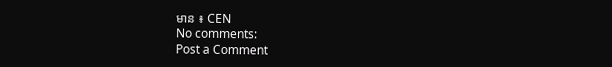មាន ៖ CEN
No comments:
Post a Comment